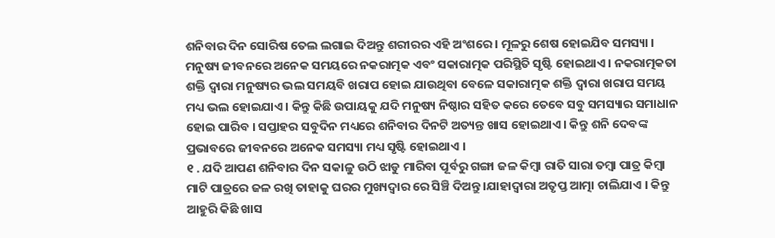ଶନିବାର ଦିନ ସୋରିଷ ତେଲ ଲଗାଇ ଦିଅନ୍ତୁ ଶରୀରର ଏହି ଅଂଶରେ । ମୂଳରୁ ଶେଷ ହୋଇଯିବ ସମସ୍ୟା ।
ମନୁଷ୍ୟ ଜୀବନରେ ଅନେକ ସମୟରେ ନକରାତ୍ମକ ଏବଂ ସକାରାତ୍ମକ ପରିସ୍ଥିତି ସୃଷ୍ଟି ହୋଇଥାଏ । ନକରାତ୍ମକତା ଶକ୍ତି ଦ୍ୱାରା ମନୁଷ୍ୟର ଭଲ ସମୟବି ଖରାପ ହୋଇ ଯାଉଥିବା ବେଳେ ସକାରାତ୍ମକ ଶକ୍ତି ଦ୍ୱାରା ଖରାପ ସମୟ ମଧ୍ୟ ଭଲ ହୋଇଯାଏ । କିନ୍ତୁ କିଛି ଉପାୟକୁ ଯଦି ମନୁଷ୍ୟ ନିଷ୍ଠାର ସହିତ କରେ ତେବେ ସବୁ ସମସ୍ୟାର ସମାଧାନ ହୋଇ ପାରିବ । ସପ୍ତାହର ସବୁଦିନ ମଧ୍ୟରେ ଶନିବାର ଦିନଟି ଅତ୍ୟନ୍ତ ଖାସ ହୋଇଥାଏ । କିନ୍ତୁ ଶନି ଦେବଙ୍କ ପ୍ରଭାବରେ ଜୀବନରେ ଅନେକ ସମସ୍ୟା ମଧ୍ୟ ସୃଷ୍ଟି ହୋଇଥାଏ ।
୧ . ଯଦି ଆପଣ ଶନିବାର ଦିନ ସକାଳୁ ଉଠି ଝାଡୁ ମାରିବା ପୂର୍ବରୁ ଗଙ୍ଗା ଜଳ କିମ୍ବା ରାତି ସାରା ତମ୍ବା ପାତ୍ର କିମ୍ବା ମାଟି ପାତ୍ରରେ ଜଳ ରଖି ତାହାକୁ ଘରର ମୁଖ୍ୟଦ୍ୱାର ରେ ସିଞ୍ଚି ଦିଅନ୍ତୁ ।ଯାହାଦ୍ୱାରା ଅତୃପ୍ତ ଆତ୍ମା ଚାଲିଯାଏ । କିନ୍ତୁ ଆହୁରି କିଛି ଖାସ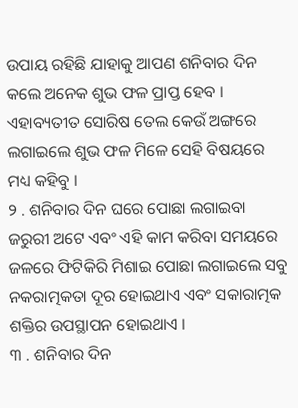ଉପାୟ ରହିଛି ଯାହାକୁ ଆପଣ ଶନିବାର ଦିନ କଲେ ଅନେକ ଶୁଭ ଫଳ ପ୍ରାପ୍ତ ହେବ । ଏହାବ୍ୟତୀତ ସୋରିଷ ତେଲ କେଉଁ ଅଙ୍ଗରେ ଲଗାଇଲେ ଶୁଭ ଫଳ ମିଳେ ସେହି ବିଷୟରେ ମଧ୍ୟ କହିବୁ ।
୨ . ଶନିବାର ଦିନ ଘରେ ପୋଛା ଲଗାଇବା ଜରୁରୀ ଅଟେ ଏବଂ ଏହି କାମ କରିବା ସମୟରେ ଜଳରେ ଫିଟିକିରି ମିଶାଇ ପୋଛା ଲଗାଇଲେ ସବୁ ନକରାତ୍ମକତା ଦୂର ହୋଇଥାଏ ଏବଂ ସକାରାତ୍ମକ ଶକ୍ତିର ଉପସ୍ଥାପନ ହୋଇଥାଏ ।
୩ . ଶନିବାର ଦିନ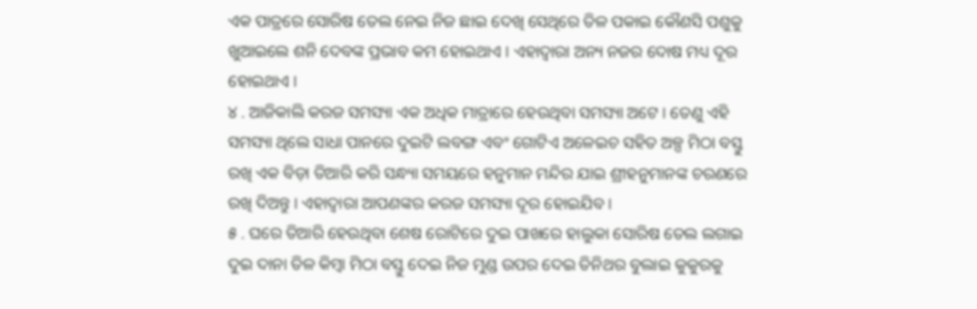ଏକ ପାତ୍ରରେ ସୋରିଷ ତେଲ ନେଇ ନିଜ ଛାଇ ଦେଖି ସେଥିରେ ତିଳ ପକାଇ କୌଣସି ପଶୁକୁ ଖୁଆଇଲେ ଶନି ଦେବଙ୍କ ପ୍ରଭାବ କମ ହୋଇଥାଏ । ଏହାଦ୍ବାରା ଅନ୍ୟ ନଜର ଦୋଷ ମଧ୍ୟ ଦୂର ହୋଇଥାଏ ।
୪ . ଆଜିକାଲି କରଜ ସମସ୍ୟା ଏକ ଅଧିକ ମାତ୍ରାରେ ହେଉଥିବା ସମସ୍ୟା ଅଟେ । ତେଣୁ ଏହି ସମସ୍ୟା ଥିଲେ ସାଧା ପାନରେ ଦୁଇଟି ଲବଙ୍ଗ ଏବଂ ଗୋଟିଏ ଅଳେଇଚ ସହିତ ଅଳ୍ପ ମିଠା ବସ୍ତୁ ରଖି ଏକ ବିଡ଼ା ତିଆରି କରି ସନ୍ଧ୍ୟା ସମୟରେ ହନୁମାନ ମନ୍ଦିର ଯାଇ ଶ୍ରୀହନୁମାନଙ୍କ ଚରଣରେ ରଖି ଦିଅନ୍ତୁ । ଏହାଦ୍ବାରା ଆପଣଙ୍କର କରଜ ସମସ୍ୟା ଦୂର ହୋଇଯିବ ।
୫ . ଘରେ ତିଆରି ହେଉଥିବା ଶେଷ ରୋଟିରେ ଦୁଇ ପାଖରେ ହାଲୁକା ସୋରିଷ ତେଲ ଲଗାଇ ଦୁଇ ଦାନା ତିଳ କିମ୍ବା ମିଠା ବସ୍ତୁ ଦେଇ ନିଜ ମୁଣ୍ଡ ଉପର ଦେଇ ତିନିଥର ବୁଲାଇ କୁକୁରକୁ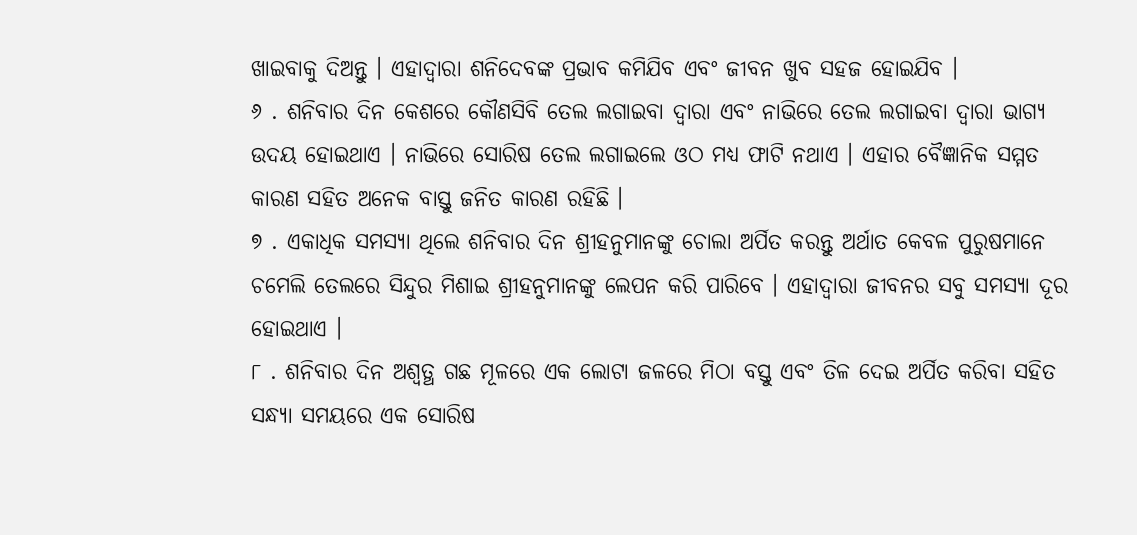ଖାଇବାକୁ ଦିଅନ୍ତୁ । ଏହାଦ୍ବାରା ଶନିଦେବଙ୍କ ପ୍ରଭାବ କମିଯିବ ଏବଂ ଜୀବନ ଖୁବ ସହଜ ହୋଇଯିବ ।
୬ . ଶନିବାର ଦିନ କେଶରେ କୌଣସିବି ତେଲ ଲଗାଇବା ଦ୍ୱାରା ଏବଂ ନାଭିରେ ତେଲ ଲଗାଇବା ଦ୍ୱାରା ଭାଗ୍ୟ ଉଦୟ ହୋଇଥାଏ । ନାଭିରେ ସୋରିଷ ତେଲ ଲଗାଇଲେ ଓଠ ମଧ୍ୟ ଫାଟି ନଥାଏ । ଏହାର ବୈଜ୍ଞାନିକ ସମ୍ମତ କାରଣ ସହିତ ଅନେକ ବାସ୍ତୁ ଜନିତ କାରଣ ରହିଛି ।
୭ . ଏକାଧିକ ସମସ୍ୟା ଥିଲେ ଶନିବାର ଦିନ ଶ୍ରୀହନୁମାନଙ୍କୁ ଚୋଲା ଅର୍ପିତ କରନ୍ତୁ ଅର୍ଥାତ କେବଳ ପୁରୁଷମାନେ ଚମେଲି ତେଲରେ ସିନ୍ଦୁର ମିଶାଇ ଶ୍ରୀହନୁମାନଙ୍କୁ ଲେପନ କରି ପାରିବେ । ଏହାଦ୍ବାରା ଜୀବନର ସବୁ ସମସ୍ୟା ଦୂର ହୋଇଥାଏ ।
୮ . ଶନିବାର ଦିନ ଅଶ୍ୱତ୍ଥ ଗଛ ମୂଳରେ ଏକ ଲୋଟା ଜଳରେ ମିଠା ବସ୍ତୁ ଏବଂ ତିଳ ଦେଇ ଅର୍ପିତ କରିବା ସହିତ ସନ୍ଧ୍ୟା ସମୟରେ ଏକ ସୋରିଷ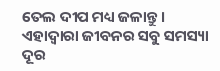ତେଲ ଦୀପ ମଧ୍ୟ ଜଳାନ୍ତୁ । ଏହାଦ୍ବାରା ଜୀବନର ସବୁ ସମସ୍ୟା ଦୂର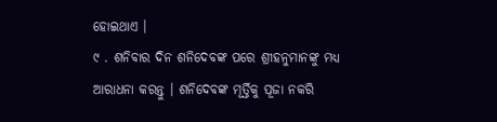ହୋଇଥାଏ ।
୯ . ଶନିବାର ଦିନ ଶନିଦେବଙ୍କ ପରେ ଶ୍ରୀହନୁମାନଙ୍କୁ ମଧ୍ୟ ଆରାଧନା କରନ୍ତୁ । ଶନିଦେବଙ୍କ ମୂର୍ତ୍ତିକୁ ପୂଜା ନକରି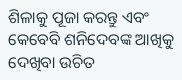ଶିଳାକୁ ପୂଜା କରନ୍ତୁ ଏବଂ କେବେବି ଶନିଦେବଙ୍କ ଆଖିକୁ ଦେଖିବା ଉଚିତ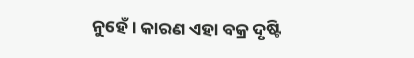ନୁହେଁ । କାରଣ ଏହା ବକ୍ର ଦୃଷ୍ଟି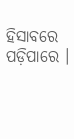ହିସାବରେ ପଡ଼ିପାରେ ।